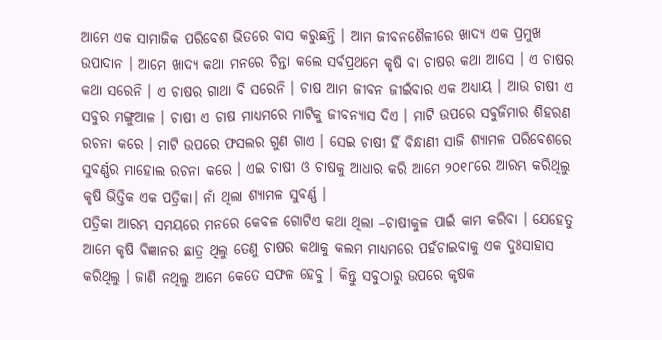ଆମେ ଏକ ସାମାଜିକ ପରିବେଶ ଭିତରେ ବାସ କରୁଛନ୍ତି । ଆମ ଜୀବନଶୈଳୀରେ ଖାଦ୍ୟ ଏକ ପ୍ରମୁଖ ଉପାଦାନ । ଆମେ ଖାଦ୍ୟ କଥା ମନରେ ଚିନ୍ତା କଲେ ସର୍ବପ୍ରଥମେ କୃଷି ବା ଚାଷର କଥା ଆସେ । ଏ ଚାଷର କଥା ସରେନି । ଏ ଚାଷର ଗାଥା ବି ସରେନି । ଚାଷ ଆମ ଜୀବନ ଜୀଇଁବାର ଏକ ଅଧ୍ୟାୟ । ଆଉ ଚାଷୀ ଏ ସବୁର ମଙ୍ଗୁଆଳ । ଚାଷୀ ଏ ଚାଷ ମାଧ୍ୟମରେ ମାଟିକୁ ଜୀବନ୍ୟାସ ଦିଏ । ମାଟି ଉପରେ ସବୁଜିମାର ଶିହରଣ ରଚନା କରେ । ମାଟି ଉପରେ ଫସଲର ଗୁଣ ଗାଏ । ସେଇ ଚାଷୀ ହିଁ ବିନ୍ଧାଣୀ ସାଜି ଶ୍ୟାମଳ ପରିବେଶରେ ସୁବର୍ଣ୍ଣର ମାହୋଲ ରଚନା କରେ । ଏଇ ଚାଷୀ ଓ ଚାଷକୁ ଆଧାର କରି ଆମେ ୨୦୧୮ରେ ଆରମ୍ଭ କରିଥିଲୁ କୃଷି ଭିତ୍ତିକ ଏକ ପତ୍ରିକା। ନାଁ ଥିଲା ଶ୍ୟାମଳ ସୁବର୍ଣ୍ଣ ।
ପତ୍ରିକା ଆରମ୍ଭ ସମୟରେ ମନରେ କେବଳ ଗୋଟିଏ କଥା ଥିଲା –ଚାଷୀକୁଳ ପାଇଁ କାମ କରିବା । ଯେହେତୁ ଆମେ କୃଷି ବିଜ୍ଞାନର ଛାତ୍ର ଥିଲୁ ତେଣୁ ଚାଷର କଥାକୁ କଲମ ମାଧ୍ୟମରେ ପହଁଚାଇବାକୁ ଏକ ଦୁଃସାହାସ କରିଥିଲୁ । ଜାଣି ନଥିଲୁ ଆମେ କେତେ ସଫଳ ହେବୁ । କିନ୍ତୁ ସବୁଠାରୁ ଉପରେ କୃଷକ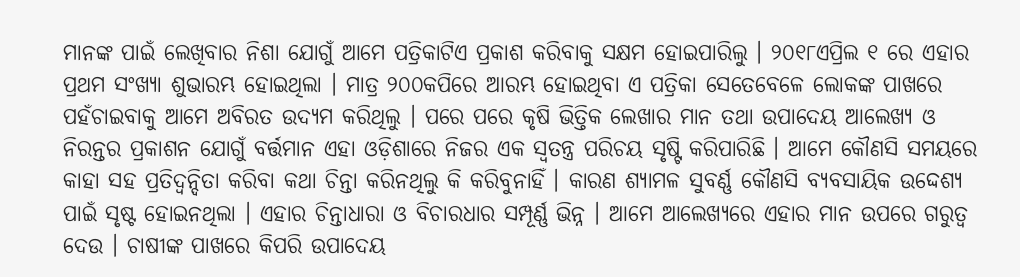ମାନଙ୍କ ପାଇଁ ଲେଖିବାର ନିଶା ଯୋଗୁଁ ଆମେ ପତ୍ରିକାଟିଏ ପ୍ରକାଶ କରିବାକୁ ସକ୍ଷମ ହୋଇପାରିଲୁ । ୨୦୧୮ଏପ୍ରିଲ ୧ ରେ ଏହାର ପ୍ରଥମ ସଂଖ୍ୟା ଶୁଭାରମ୍ଭ ହୋଇଥିଲା । ମାତ୍ର ୨୦୦କପିରେ ଆରମ୍ଭ ହୋଇଥିବା ଏ ପତ୍ରିକା ସେତେବେଳେ ଲୋକଙ୍କ ପାଖରେ ପହଁଚାଇବାକୁ ଆମେ ଅବିରତ ଉଦ୍ୟମ କରିଥିଲୁ । ପରେ ପରେ କୃଷି ଭିତ୍ତିକ ଲେଖାର ମାନ ତଥା ଉପାଦେୟ ଆଲେଖ୍ୟ ଓ ନିରନ୍ତର ପ୍ରକାଶନ ଯୋଗୁଁ ବର୍ତ୍ତମାନ ଏହା ଓଡ଼ିଶାରେ ନିଜର ଏକ ସ୍ୱତନ୍ତ୍ର ପରିଚୟ ସୃଷ୍ଟି କରିପାରିଛି । ଆମେ କୌଣସି ସମୟରେ କାହା ସହ ପ୍ରତିଦ୍ୱନ୍ଦିତା କରିବା କଥା ଚିନ୍ତା କରିନଥିଲୁ କି କରିବୁନାହିଁ । କାରଣ ଶ୍ୟାମଳ ସୁବର୍ଣ୍ଣ କୌଣସି ବ୍ୟବସାୟିକ ଉଦ୍ଦେଶ୍ୟ ପାଇଁ ସୃଷ୍ଟ ହୋଇନଥିଲା । ଏହାର ଚିନ୍ତାଧାରା ଓ ବିଚାରଧାର ସମ୍ପୂର୍ଣ୍ଣ ଭିନ୍ନ । ଆମେ ଆଲେଖ୍ୟରେ ଏହାର ମାନ ଉପରେ ଗରୁତ୍ୱ ଦେଉ । ଚାଷୀଙ୍କ ପାଖରେ କିପରି ଉପାଦେୟ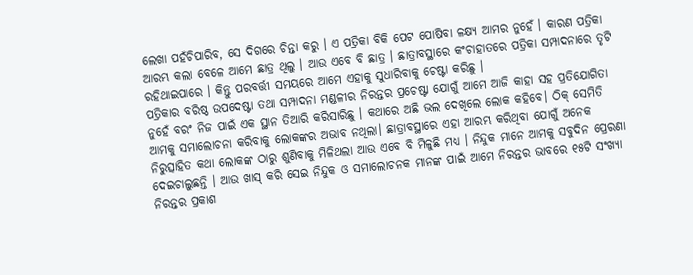ଲେଖା ପହଁଚିପାରିବ, ସେ ଦିଗରେ ଚିନ୍ତା କରୁ । ଏ ପତ୍ରିକା ବିକି ପେଟ ପୋଷିବା ଳକ୍ଷ୍ୟ ଆମର ନୁହେଁ । କାରଣ ପତ୍ରିକା ଆରମ୍ଭ କଲା ବେଳେ ଆମେ ଛାତ୍ର ଥିଲୁ । ଆଉ ଏବେ ବି ଛାତ୍ର । ଛାତ୍ରାବସ୍ଥାରେ କଂଚାହାତରେ ପତ୍ରିକା ସମ୍ପାଦନାରେ ତୃଟି ରହିଥାଇପାରେ । କିନ୍ତୁ ପରବର୍ତ୍ତୀ ସମୟରେ ଆମେ ଏହାକୁ ସୁଧାରିବାକୁ ଚେଷ୍ଟା କରିଛୁ ।
ପତ୍ରିକାର ବରିଷ୍ଠ ଉପଦେଷ୍ଟା ତଥା ସମ୍ପାଦନା ମଣ୍ଡଳୀର ନିରନ୍ତର ପ୍ରଚେଷ୍ଟା ଯୋଗୁଁ ଆମେ ଆଜି କାହା ସହ ପ୍ରତିଯୋଗିତା ନୁହେଁ ବରଂ ନିଜ ପାଇଁ ଏକ ସ୍ଥାନ ତିଆରି କରିସାରିଛୁ । କଥାରେ ଅଛି ଭଲ ଦେଖିଲେ ଲୋକ କହିବେ। ଠିକ୍ ସେମିତି ଆମକୁ ସମାଲୋଚନା କରିବାକୁ ଲୋକଙ୍କର ଅଭାବ ନଥିଲା। ଛାତ୍ରାବସ୍ଥାରେ ଏହା ଆରମ୍ଭ କରିଥିବା ଯୋଗୁଁ ଅନେକ ନିରୁତ୍ସାହିତ କଥା ଲୋକଙ୍କ ଠାରୁ ଶୁଣିବାକୁ ମିଳିଥଲା ଆଉ ଏବେ ବି ମିଳୁଛି ମଧ୍ୟ । ନିନ୍ଦୁକ ମାନେ ଆମକୁ ସବୁଦିନ ପ୍ରେରଣା ଦେଇଚାଲୁଛନ୍ତି । ଆଉ ଖାସ୍ କରି ସେଇ ନିନ୍ଦୁକ ଓ ସମାଲୋଚନକ ମାନଙ୍କ ପାଇଁ ଆମେ ନିରନ୍ତର ଭାବରେ ୧୫ଟି ସଂଖ୍ୟା ନିରନ୍ତର ପ୍ରକାଶ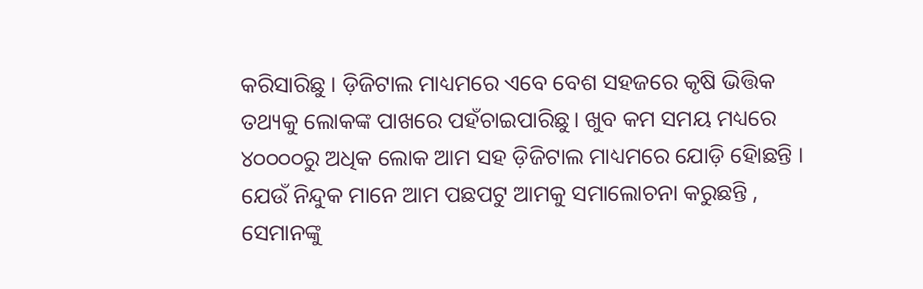କରିସାରିଛୁ । ଡ଼ିଜିଟାଲ ମାଧ୍ୟମରେ ଏବେ ବେଶ ସହଜରେ କୃଷି ଭିତ୍ତିକ ତଥ୍ୟକୁ ଲୋକଙ୍କ ପାଖରେ ପହଁଚାଇପାରିଛୁ। ଖୁବ କମ ସମୟ ମଧ୍ୟରେ ୪୦୦୦୦ରୁ ଅଧିକ ଲୋକ ଆମ ସହ ଡ଼ିଜିଟାଲ ମାଧ୍ୟମରେ ଯୋଡ଼ି ହୋିଛନ୍ତି । ଯେଉଁ ନିନ୍ଦୁକ ମାନେ ଆମ ପଛପଟୁ ଆମକୁ ସମାଲୋଚନା କରୁଛନ୍ତି , ସେମାନଙ୍କୁ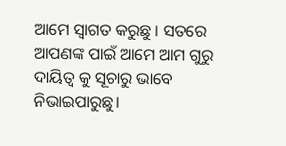ଆମେ ସ୍ୱାଗତ କରୁଛୁ । ସତରେ ଆପଣଙ୍କ ପାଇଁ ଆମେ ଆମ ଗୁରୁ ଦାୟିତ୍ୱ କୁ ସୂଚାରୁ ଭାବେ ନିଭାଇପାରୁଛୁ।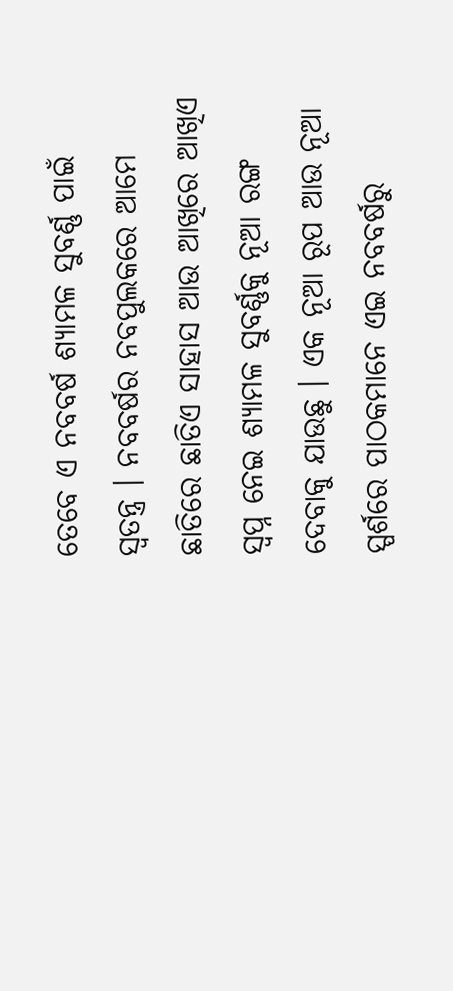ତେବେ ଏ ନବବର୍ଷ ଶ୍ୟାମଳ ସୁବର୍ଣ୍ଣ ପାଇଁ ସ୍ୱତନ୍ତ୍ର । ନବବର୍ଷର ନବପୁଲକରେ ଆମେ ଛାତିରେ ଛାତିଏ ସାହାସ ଆଉ ଆଖିରେ ଆଖିଏ ସ୍ୱପ୍ନ ନେଇ ଶ୍ୟାମଳ ସୁବର୍ଣ୍ଣକୁ ନୂଆ ରଙ୍ଗ ଦେବାକୁ ଯାଉଛୁ । ଏକ ନୂଆ ରୂପ ଆଉ ନୂଆ ସ୍ପର୍ଶରେ ପାଠକମାନେ ଏଇ ନବବର୍ଷରୁ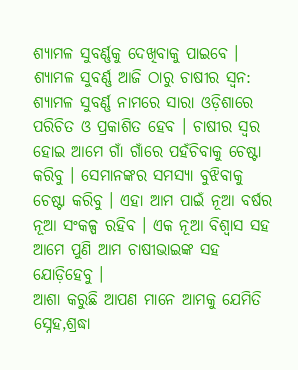ଶ୍ୟାମଳ ସୁବର୍ଣ୍ଣକୁ ଦେଖିବାକୁ ପାଇବେ । ଶ୍ୟାମଳ ସୁବର୍ଣ୍ଣ ଆଜି ଠାରୁ ଚାଷୀର ସ୍ୱନ: ଶ୍ୟାମଳ ସୁବର୍ଣ୍ଣ ନାମରେ ସାରା ଓଡ଼ିଶାରେ ପରିଚିତ ଓ ପ୍ରକାଶିତ ହେବ । ଚାଷୀର ସ୍ୱର ହୋଇ ଆମେ ଗାଁ ଗାଁରେ ପହଁଚିବାକୁ ଚେଷ୍ଟା କରିବୁ । ସେମାନଙ୍କର ସମସ୍ୟା ବୁଝିବାକୁ ଚେଷ୍ଟା କରିବୁ । ଏହା ଆମ ପାଇଁ ନୂଆ ବର୍ଷର ନୂଆ ସଂକଳ୍ପ ରହିବ । ଏକ ନୂଆ ବିଶ୍ୱାସ ସହ ଆମେ ପୁଣି ଆମ ଚାଷୀଭାଇଙ୍କ ସହ ଯୋଡ଼ିହେବୁ ।
ଆଶା କରୁଛି ଆପଣ ମାନେ ଆମକୁ ଯେମିତି ସ୍ନେହ,ଶ୍ରଦ୍ଧା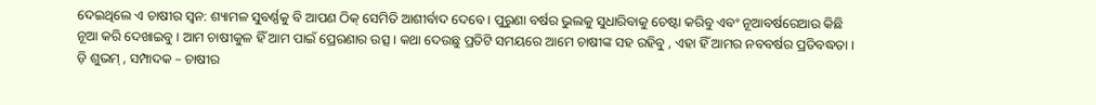ଦେଇଥିଲେ ଏ ଚାଷୀର ସ୍ୱନ: ଶ୍ୟାମଳ ସୁବର୍ଣ୍ଣକୁ ବି ଆପଣ ଠିକ୍ ସେମିତି ଆଶୀର୍ବାଦ ଦେବେ । ପୁରୁଣା ବର୍ଷର ଭୁଲକୁ ସୁଧାରିବାକୁ ଚେଷ୍ଟା କରିବୁ ଏବଂ ନୂଆବର୍ଷରେଆଉ କିଛି ନୂଆ କରି ଦେଖାଇବୁ । ଆମ ଚାଷୀକୁଳ ହିଁ ଆମ ପାଇଁ ପ୍ରେରଣାର ଉତ୍ସ । କଥା ଦେଉଛୁ ପ୍ରତିଟି ସମୟରେ ଆମେ ଚାଷୀଙ୍କ ସହ ରହିବୁ , ଏହା ହିଁ ଆମର ନବବର୍ଷର ପ୍ରତିବଦ୍ଧତା ।
ଡ଼ି ଶୁଭମ୍ , ସମ୍ପାଦକ – ଚାଷୀର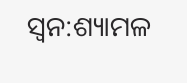ସ୍ୱନ:ଶ୍ୟାମଳ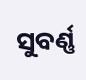ସୁବର୍ଣ୍ଣ